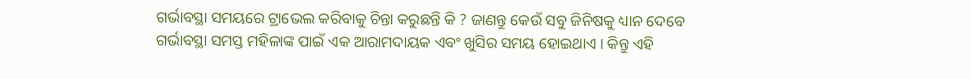ଗର୍ଭାବସ୍ଥା ସମୟରେ ଟ୍ରାଭେଲ କରିବାକୁ ଚିନ୍ତା କରୁଛନ୍ତି କି ? ଜାଣନ୍ତୁ କେଉଁ ସବୁ ଜିନିଷକୁ ଧ୍ୟାନ ଦେବେ
ଗର୍ଭାବସ୍ଥା ସମସ୍ତ ମହିଳାଙ୍କ ପାଇଁ ଏକ ଆରାମଦାୟକ ଏବଂ ଖୁସିର ସମୟ ହୋଇଥାଏ । କିନ୍ତୁ ଏହି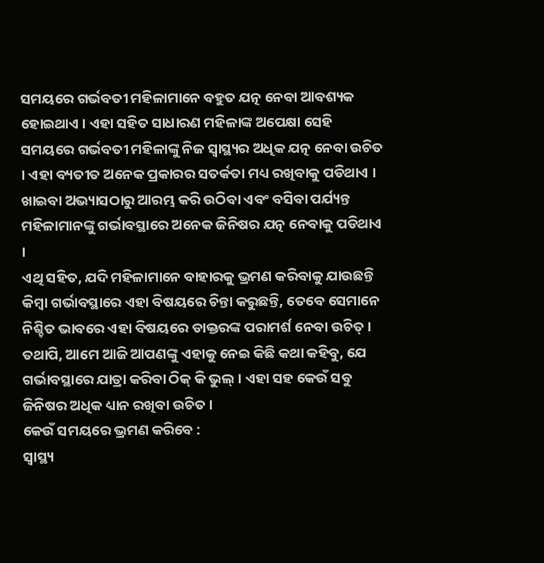ସମୟରେ ଗର୍ଭବତୀ ମହିଳାମାନେ ବହୁତ ଯତ୍ନ ନେବା ଆବଶ୍ୟକ ହୋଇଥାଏ । ଏହା ସହିତ ସାଧାରଣ ମହିଳାଙ୍କ ଅପେକ୍ଷା ସେହି ସମୟରେ ଗର୍ଭବତୀ ମହିଳାଙ୍କୁ ନିଜ ସ୍ୱାସ୍ଥ୍ୟର ଅଧିକ ଯତ୍ନ ନେବା ଉଚିତ । ଏହା ବ୍ୟତୀତ ଅନେକ ପ୍ରକାରର ସତର୍କତା ମଧ୍ୟ ରଖିବାକୁ ପଡିଥାଏ । ଖାଇବା ଅଭ୍ୟାସଠାରୁ ଆରମ୍ଭ କରି ଉଠିବା ଏବଂ ବସିବା ପର୍ଯ୍ୟନ୍ତ ମହିଳାମାନଙ୍କୁ ଗର୍ଭାବସ୍ଥାରେ ଅନେକ ଜିନିଷର ଯତ୍ନ ନେବାକୁ ପଡିଥାଏ ।
ଏଥି ସହିତ, ଯଦି ମହିଳାମାନେ ବାହାରକୁ ଭ୍ରମଣ କରିବାକୁ ଯାଉଛନ୍ତି କିମ୍ବା ଗର୍ଭାବସ୍ଥାରେ ଏହା ବିଷୟରେ ଚିନ୍ତା କରୁଛନ୍ତି, ତେବେ ସେମାନେ ନିଶ୍ଚିତ ଭାବରେ ଏହା ବିଷୟରେ ଡାକ୍ତରଙ୍କ ପରାମର୍ଶ ନେବା ଉଚିତ୍ । ତଥାପି, ଆମେ ଆଜି ଆପଣଙ୍କୁ ଏହାକୁ ନେଇ କିଛି କଥା କହିବୁ, ଯେ ଗର୍ଭାବସ୍ଥାରେ ଯାତ୍ରା କରିବା ଠିକ୍ କି ଭୁଲ୍ । ଏହା ସହ କେଉଁ ସବୁ ଜିନିଷର ଅଧିକ ଧ୍ୟାନ ରଖିବା ଉଚିତ ।
କେଉଁ ସମୟରେ ଭ୍ରମଣ କରିବେ :
ସ୍ୱାସ୍ଥ୍ୟ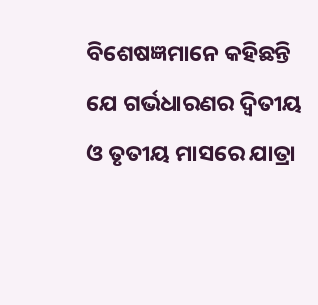ବିଶେଷଜ୍ଞମାନେ କହିଛନ୍ତି ଯେ ଗର୍ଭଧାରଣର ଦ୍ୱିତୀୟ ଓ ତୃତୀୟ ମାସରେ ଯାତ୍ରା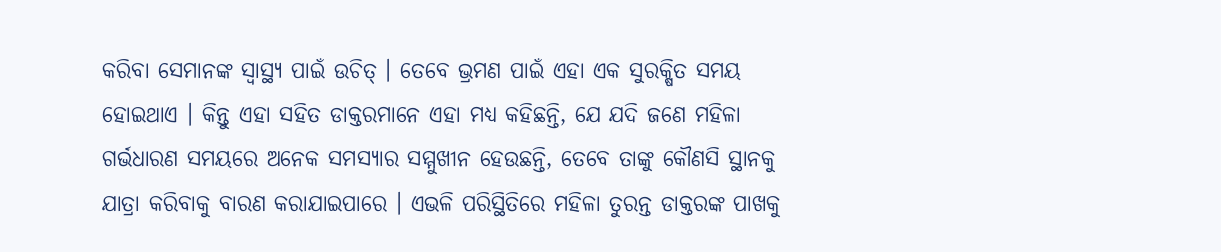କରିବା ସେମାନଙ୍କ ସ୍ୱାସ୍ଥ୍ୟ ପାଇଁ ଉଚିତ୍ । ତେବେ ଭ୍ରମଣ ପାଇଁ ଏହା ଏକ ସୁରକ୍ଷିତ ସମୟ ହୋଇଥାଏ । କିନ୍ତୁ ଏହା ସହିତ ଡାକ୍ତରମାନେ ଏହା ମଧ୍ୟ କହିଛନ୍ତି, ଯେ ଯଦି ଜଣେ ମହିଳା ଗର୍ଭଧାରଣ ସମୟରେ ଅନେକ ସମସ୍ୟାର ସମ୍ମୁଖୀନ ହେଉଛନ୍ତି, ତେବେ ତାଙ୍କୁ କୌଣସି ସ୍ଥାନକୁ ଯାତ୍ରା କରିବାକୁ ବାରଣ କରାଯାଇପାରେ । ଏଭଳି ପରିସ୍ଥିତିରେ ମହିଳା ତୁରନ୍ତ ଡାକ୍ତରଙ୍କ ପାଖକୁ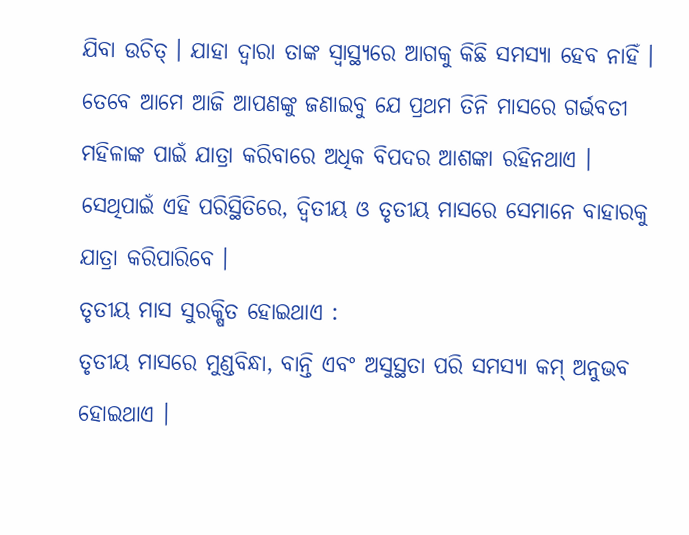ଯିବା ଉଚିତ୍ । ଯାହା ଦ୍ୱାରା ତାଙ୍କ ସ୍ୱାସ୍ଥ୍ୟରେ ଆଗକୁ କିଛି ସମସ୍ୟା ହେବ ନାହିଁ ।
ତେବେ ଆମେ ଆଜି ଆପଣଙ୍କୁ ଜଣାଇବୁ ଯେ ପ୍ରଥମ ତିନି ମାସରେ ଗର୍ଭବତୀ ମହିଳାଙ୍କ ପାଇଁ ଯାତ୍ରା କରିବାରେ ଅଧିକ ବିପଦର ଆଶଙ୍କା ରହିନଥାଏ । ସେଥିପାଇଁ ଏହି ପରିସ୍ଥିତିରେ, ଦ୍ୱିତୀୟ ଓ ତୃତୀୟ ମାସରେ ସେମାନେ ବାହାରକୁ ଯାତ୍ରା କରିପାରିବେ ।
ତୃତୀୟ ମାସ ସୁରକ୍ଷିତ ହୋଇଥାଏ :
ତୃତୀୟ ମାସରେ ମୁଣ୍ଡବିନ୍ଧା, ବାନ୍ତି ଏବଂ ଅସୁସ୍ଥତା ପରି ସମସ୍ୟା କମ୍ ଅନୁଭବ ହୋଇଥାଏ ।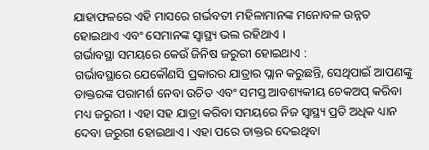ଯାହାଫଳରେ ଏହି ମାସରେ ଗର୍ଭବତୀ ମହିଳାମାନଙ୍କ ମନୋବଳ ଉନ୍ନତ ହୋଇଥାଏ ଏବଂ ସେମାନଙ୍କ ସ୍ୱାସ୍ଥ୍ୟ ଭଲ ରହିଥାଏ ।
ଗର୍ଭାବସ୍ଥା ସମୟରେ କେଉଁ ଜିନିଷ ଜରୁରୀ ହୋଇଥାଏ :
ଗର୍ଭାବସ୍ଥାରେ ଯେକୌଣସି ପ୍ରକାରର ଯାତ୍ରାର ପ୍ଲାନ କରୁଛନ୍ତି, ସେଥିପାଇଁ ଆପଣଙ୍କୁ ଡାକ୍ତରଙ୍କ ପରାମର୍ଶ ନେବା ଉଚିତ ଏବଂ ସମସ୍ତ ଆବଶ୍ୟକୀୟ ଚେକଅପ୍ କରିବା ମଧ୍ୟ ଜରୁରୀ । ଏହା ସହ ଯାତ୍ରା କରିବା ସମୟରେ ନିଜ ସ୍ୱାସ୍ଥ୍ୟ ପ୍ରତି ଅଧିକ ଧ୍ୟାନ ଦେବା ଜରୁରୀ ହୋଇଥାଏ । ଏହା ପରେ ଡାକ୍ତର ଦେଇଥିବା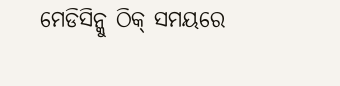ମେଡିସିନ୍କୁ ଠିକ୍ ସମୟରେ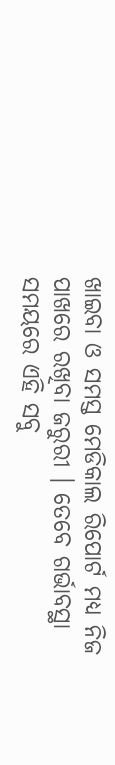ଖାଇବା ଓ ସମସ୍ତ ମେଡିକାଲ ରିପୋର୍ଟ ମଧ୍ୟ ନିଜ ପାଖରେ ରଖିବା ଜରୁରୀ । ତେବେ ଗର୍ଭାବସ୍ଥା ସମୟରେ ଏହି ସବୁ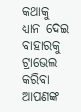କଥାକୁ ଧ୍ୟାନ ଦେଇ ବାହାରକୁ ଟ୍ରାଭେଲ କରିବା ଆପଣଙ୍କ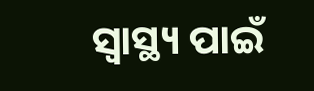ସ୍ୱାସ୍ଥ୍ୟ ପାଇଁ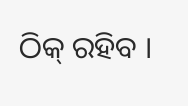ଠିକ୍ ରହିବ ।